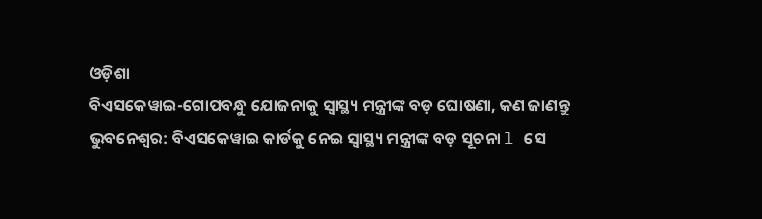ଓଡ଼ିଶା
ବିଏସକେୱାଇ-ଗୋପବନ୍ଧୁ ଯୋଜନାକୁ ସ୍ୱାସ୍ଥ୍ୟ ମନ୍ତ୍ରୀଙ୍କ ବଡ଼ ଘୋଷଣା, କଣ ଜାଣନ୍ତୁ
ଭୁବନେଶ୍ୱର: ବିଏସକେୱାଇ କାର୍ଡକୁ ନେଇ ସ୍ୱାସ୍ଥ୍ୟ ମନ୍ତ୍ରୀଙ୍କ ବଡ଼ ସୂଚନା l ସେ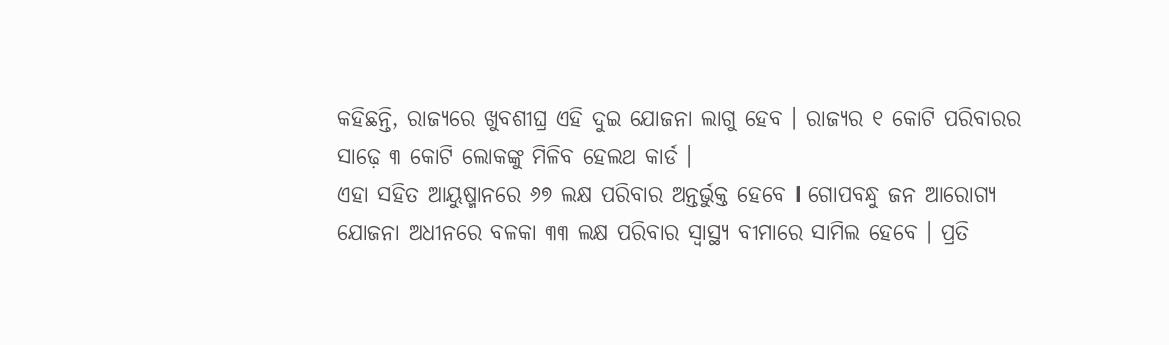କହିଛନ୍ତି, ରାଜ୍ୟରେ ଖୁବଶୀଘ୍ର ଏହି ଦୁଇ ଯୋଜନା ଲାଗୁ ହେବ । ରାଜ୍ୟର ୧ କୋଟି ପରିବାରର ସାଢ଼େ ୩ କୋଟି ଲୋକଙ୍କୁ ମିଳିବ ହେଲଥ କାର୍ଡ ।
ଏହା ସହିତ ଆୟୁଷ୍ମାନରେ ୬୭ ଲକ୍ଷ ପରିବାର ଅନ୍ତର୍ଭୁକ୍ତ ହେବେ l ଗୋପବନ୍ଧୁ ଜନ ଆରୋଗ୍ୟ ଯୋଜନା ଅଧୀନରେ ବଳକା ୩୩ ଲକ୍ଷ ପରିବାର ସ୍ଵାସ୍ଥ୍ୟ ବୀମାରେ ସାମିଲ ହେବେ । ପ୍ରତି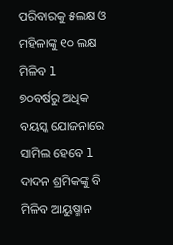ପରିବାରକୁ ୫ଲକ୍ଷ ଓ ମହିଳାଙ୍କୁ ୧୦ ଲକ୍ଷ ମିଳିବ l
୭୦ବର୍ଷରୁ ଅଧିକ ବୟସ୍କ ଯୋଜନାରେ ସାମିଲ ହେବେ l ଦାଦନ ଶ୍ରମିକଙ୍କୁ ବି ମିଳିବ ଆୟୁଷ୍ମାନ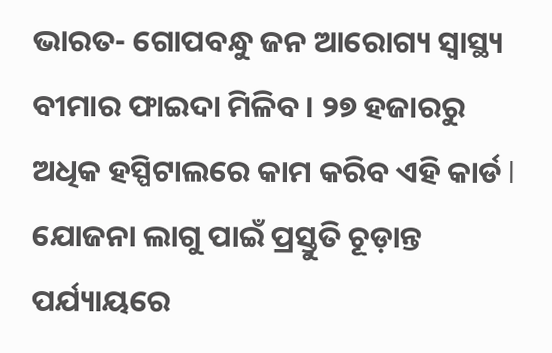ଭାରତ- ଗୋପବନ୍ଧୁ ଜନ ଆରୋଗ୍ୟ ସ୍ଵାସ୍ଥ୍ୟ ବୀମାର ଫାଇଦା ମିଳିବ । ୨୭ ହଜାରରୁ ଅଧିକ ହସ୍ପିଟାଲରେ କାମ କରିବ ଏହି କାର୍ଡ l
ଯୋଜନା ଲାଗୁ ପାଇଁ ପ୍ରସ୍ତୁତି ଚୂଡ଼ାନ୍ତ ପର୍ଯ୍ୟାୟରେ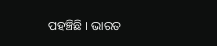ପହଞ୍ଚିଛି । ଭାରତ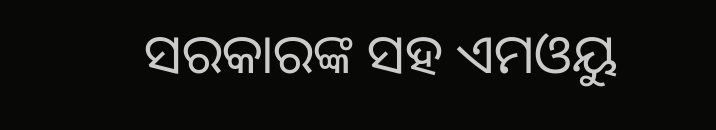ସରକାରଙ୍କ ସହ ଏମଓୟୁ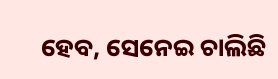ହେବ, ସେନେଇ ଚାଲିଛି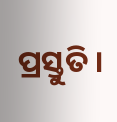ପ୍ରସ୍ତୁତି ।